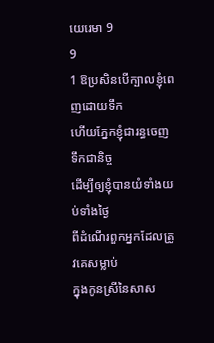យេរេមា 9
9
1 ឱប្រសិនបើក្បាលខ្ញុំពេញដោយទឹក
ហើយភ្នែកខ្ញុំជារន្ធចេញទឹកជានិច្ច
ដើម្បីឲ្យខ្ញុំបានយំទាំងយប់ទាំងថ្ងៃ
ពីដំណើរពួកអ្នកដែលត្រូវគេសម្លាប់
ក្នុងកូនស្រីនៃសាស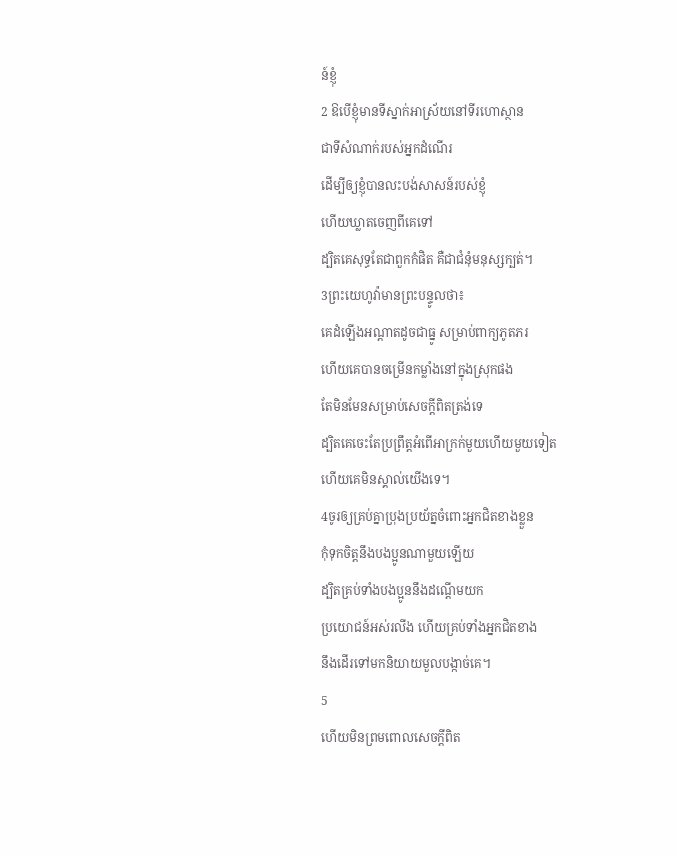ន៍ខ្ញុំ
2 ឱបើខ្ញុំមានទីស្នាក់អាស្រ័យនៅទីរហោស្ថាន
ជាទីសំណាក់របស់អ្នកដំណើរ
ដើម្បីឲ្យខ្ញុំបានលះបង់សាសន៍របស់ខ្ញុំ
ហើយឃ្លាតចេញពីគេទៅ
ដ្បិតគេសុទ្ធតែជាពួកកំផិត គឺជាជំនុំមនុស្សក្បត់។
3ព្រះយេហូវ៉ាមានព្រះបន្ទូលថា៖
គេដំឡើងអណ្ដាតដូចជាធ្នូ សម្រាប់ពាក្យភូតភរ
ហើយគេបានចម្រើនកម្លាំងនៅក្នុងស្រុកផង
តែមិនមែនសម្រាប់សេចក្ដីពិតត្រង់ទេ
ដ្បិតគេចេះតែប្រព្រឹត្តអំពើអាក្រក់មួយហើយមួយទៀត
ហើយគេមិនស្គាល់យើងទេ។
4ចូរឲ្យគ្រប់គ្នាប្រុងប្រយ័ត្នចំពោះអ្នកជិតខាងខ្លួន
កុំទុកចិត្តនឹងបងប្អូនណាមួយឡើយ
ដ្បិតគ្រប់ទាំងបងប្អូននឹងដណ្ដើមយក
ប្រយោជន៍អស់រលីង ហើយគ្រប់ទាំងអ្នកជិតខាង
នឹងដើរទៅមកនិយាយមួលបង្កាច់គេ។
5
ហើយមិនព្រមពោលសេចក្ដីពិត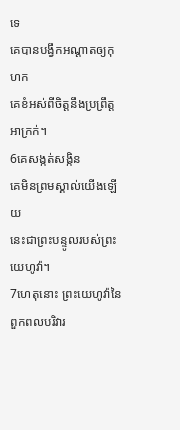ទេ
គេបានបង្វឹកអណ្ដាតឲ្យកុហក
គេខំអស់ពីចិត្តនឹងប្រព្រឹត្តអាក្រក់។
6គេសង្កត់សង្កិន
គេមិនព្រមស្គាល់យើងឡើយ
នេះជាព្រះបន្ទូលរបស់ព្រះយេហូវ៉ា។
7ហេតុនោះ ព្រះយេហូវ៉ានៃពួកពលបរិវារ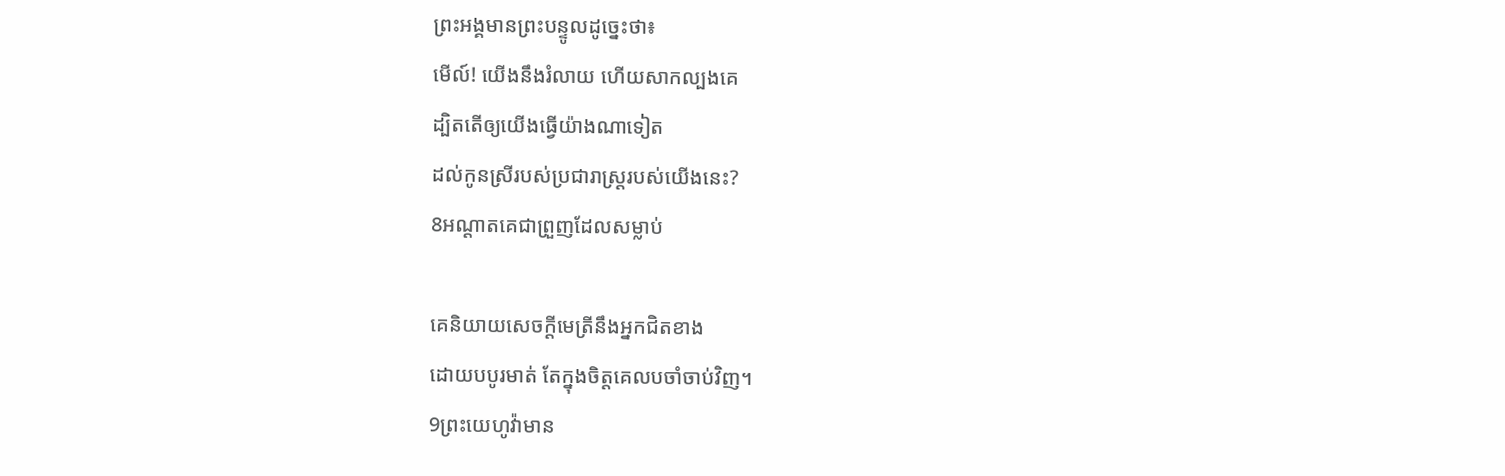ព្រះអង្គមានព្រះបន្ទូលដូច្នេះថា៖
មើល៍! យើងនឹងរំលាយ ហើយសាកល្បងគេ
ដ្បិតតើឲ្យយើងធ្វើយ៉ាងណាទៀត
ដល់កូនស្រីរបស់ប្រជារាស្ត្ររបស់យើងនេះ?
8អណ្ដាតគេជាព្រួញដែលសម្លាប់

គេនិយាយសេចក្ដីមេត្រីនឹងអ្នកជិតខាង
ដោយបបូរមាត់ តែក្នុងចិត្តគេលបចាំចាប់វិញ។
9ព្រះយេហូវ៉ាមាន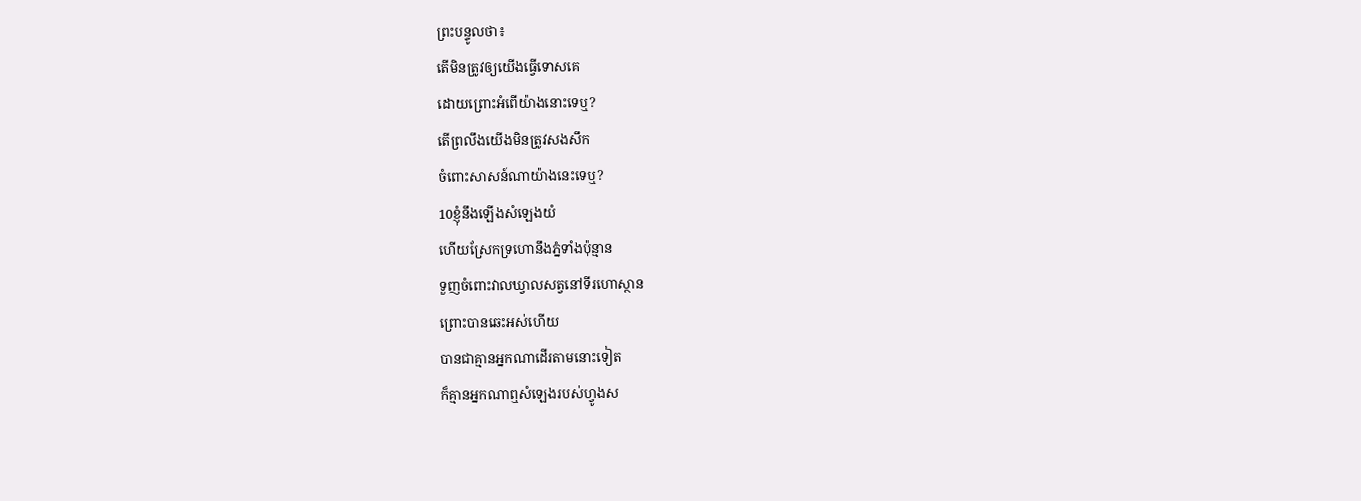ព្រះបន្ទូលថា៖
តើមិនត្រូវឲ្យយើងធ្វើទោសគេ
ដោយព្រោះអំពើយ៉ាងនោះទេឬ?
តើព្រលឹងយើងមិនត្រូវសងសឹក
ចំពោះសាសន៍ណាយ៉ាងនេះទេឬ?
10ខ្ញុំនឹងឡើងសំឡេងយំ
ហើយស្រែកទ្រហោនឹងភ្នំទាំងប៉ុន្មាន
ទួញចំពោះវាលឃ្វាលសត្វនៅទីរហោស្ថាន
ព្រោះបានឆេះអស់ហើយ
បានជាគ្មានអ្នកណាដើរតាមនោះទៀត
ក៏គ្មានអ្នកណាឮសំឡេងរបស់ហ្វូងស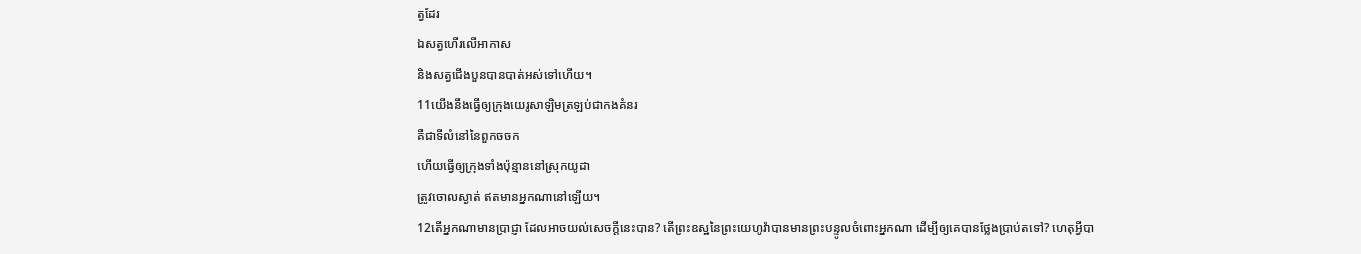ត្វដែរ
ឯសត្វហើរលើអាកាស
និងសត្វជើងបួនបានបាត់អស់ទៅហើយ។
11យើងនឹងធ្វើឲ្យក្រុងយេរូសាឡិមត្រឡប់ជាកងគំនរ
គឺជាទីលំនៅនៃពួកចចក
ហើយធ្វើឲ្យក្រុងទាំងប៉ុន្មាននៅស្រុកយូដា
ត្រូវចោលស្ងាត់ ឥតមានអ្នកណានៅឡើយ។
12តើអ្នកណាមានប្រាជ្ញា ដែលអាចយល់សេចក្ដីនេះបាន? តើព្រះឧស្ឋនៃព្រះយេហូវ៉ាបានមានព្រះបន្ទូលចំពោះអ្នកណា ដើម្បីឲ្យគេបានថ្លែងប្រាប់តទៅ? ហេតុអ្វីបា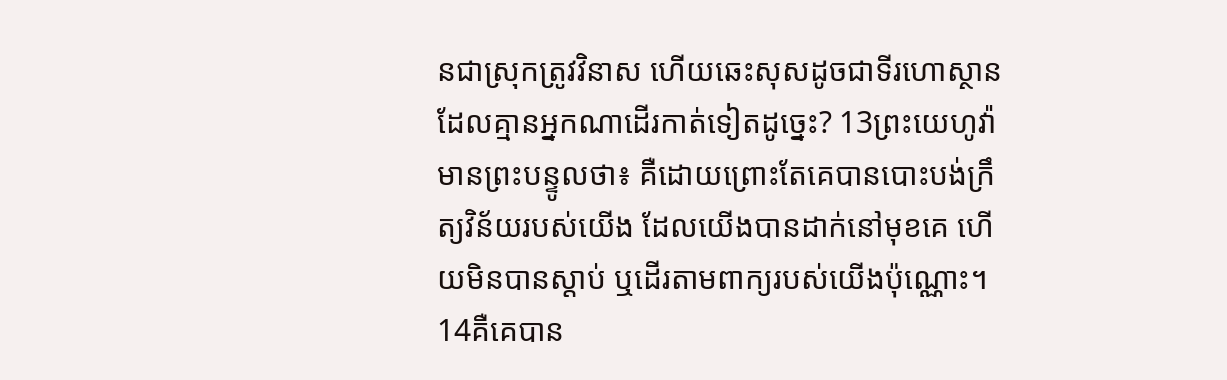នជាស្រុកត្រូវវិនាស ហើយឆេះសុសដូចជាទីរហោស្ថាន ដែលគ្មានអ្នកណាដើរកាត់ទៀតដូច្នេះ? 13ព្រះយេហូវ៉ាមានព្រះបន្ទូលថា៖ គឺដោយព្រោះតែគេបានបោះបង់ក្រឹត្យវិន័យរបស់យើង ដែលយើងបានដាក់នៅមុខគេ ហើយមិនបានស្តាប់ ឬដើរតាមពាក្យរបស់យើងប៉ុណ្ណោះ។ 14គឺគេបាន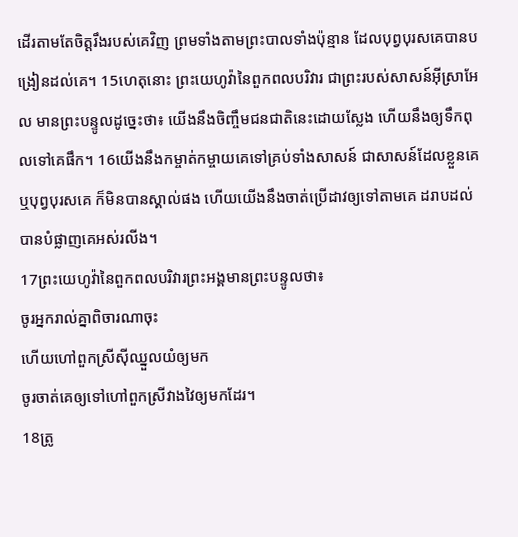ដើរតាមតែចិត្តរឹងរបស់គេវិញ ព្រមទាំងតាមព្រះបាលទាំងប៉ុន្មាន ដែលបុព្វបុរសគេបានបង្រៀនដល់គេ។ 15ហេតុនោះ ព្រះយេហូវ៉ានៃពួកពលបរិវារ ជាព្រះរបស់សាសន៍អ៊ីស្រាអែល មានព្រះបន្ទូលដូច្នេះថា៖ យើងនឹងចិញ្ចឹមជនជាតិនេះដោយស្លែង ហើយនឹងឲ្យទឹកពុលទៅគេផឹក។ 16យើងនឹងកម្ចាត់កម្ចាយគេទៅគ្រប់ទាំងសាសន៍ ជាសាសន៍ដែលខ្លួនគេ ឬបុព្វបុរសគេ ក៏មិនបានស្គាល់ផង ហើយយើងនឹងចាត់ប្រើដាវឲ្យទៅតាមគេ ដរាបដល់បានបំផ្លាញគេអស់រលីង។
17ព្រះយេហូវ៉ានៃពួកពលបរិវារព្រះអង្គមានព្រះបន្ទូលថា៖
ចូរអ្នករាល់គ្នាពិចារណាចុះ
ហើយហៅពួកស្រីស៊ីឈ្នួលយំឲ្យមក
ចូរចាត់គេឲ្យទៅហៅពួកស្រីវាងវៃឲ្យមកដែរ។
18ត្រូ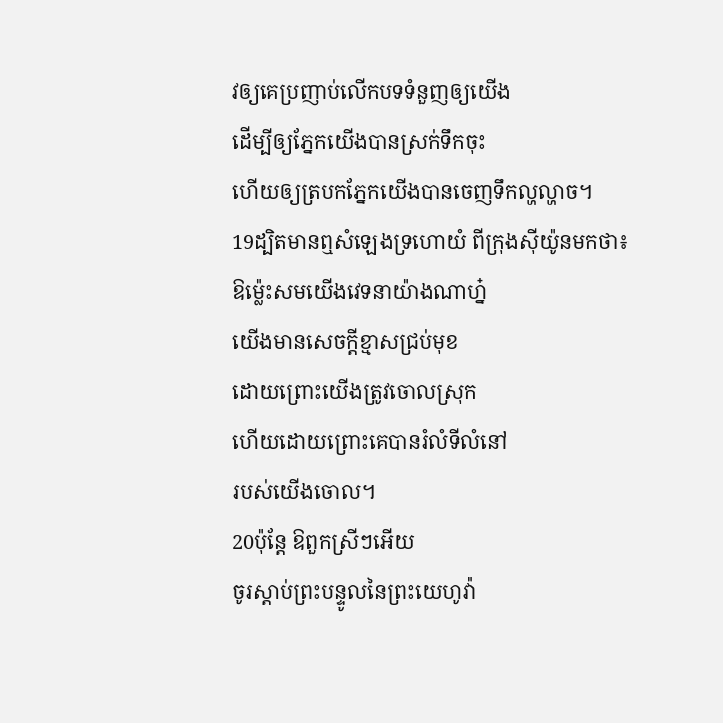វឲ្យគេប្រញាប់លើកបទទំនួញឲ្យយើង
ដើម្បីឲ្យភ្នែកយើងបានស្រក់ទឹកចុះ
ហើយឲ្យត្របកភ្នែកយើងបានចេញទឹកល្ហល្ហាច។
19ដ្បិតមានឮសំឡេងទ្រហោយំ ពីក្រុងស៊ីយ៉ូនមកថា៖
ឱម៉្លេះសមយើងវេទនាយ៉ាងណាហ្ន៎
យើងមានសេចក្ដីខ្មាសជ្រប់មុខ
ដោយព្រោះយើងត្រូវចោលស្រុក
ហើយដោយព្រោះគេបានរំលំទីលំនៅ
របស់យើងចោល។
20ប៉ុន្តែ ឱពួកស្រីៗអើយ
ចូរស្តាប់ព្រះបន្ទូលនៃព្រះយេហូវ៉ា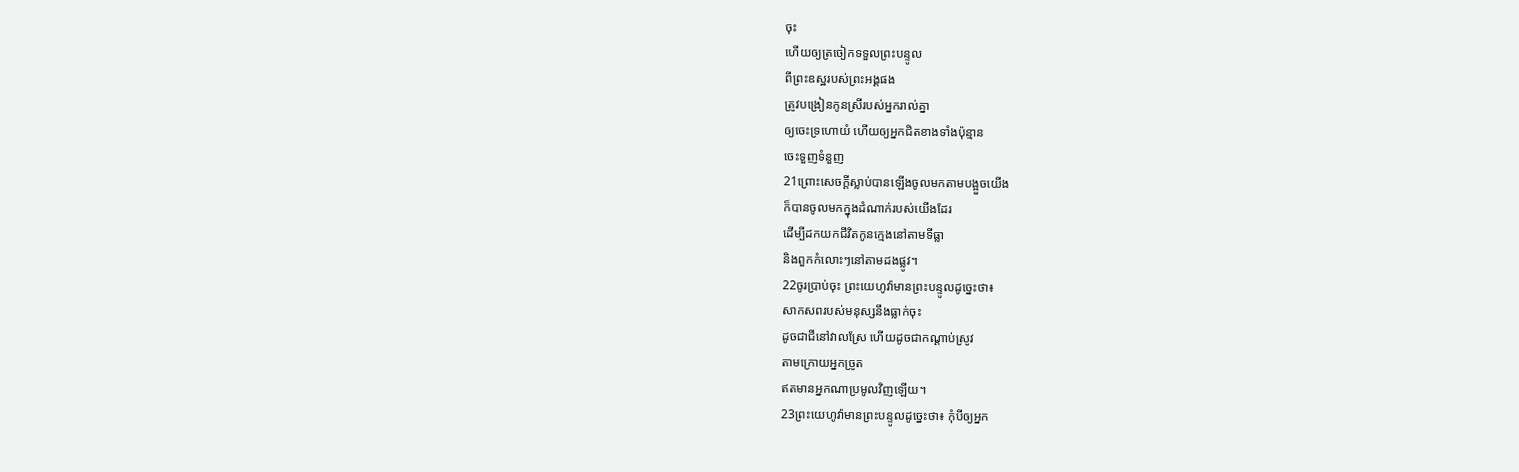ចុះ
ហើយឲ្យត្រចៀកទទួលព្រះបន្ទូល
ពីព្រះឧស្ឋរបស់ព្រះអង្គផង
ត្រូវបង្រៀនកូនស្រីរបស់អ្នករាល់គ្នា
ឲ្យចេះទ្រហោយំ ហើយឲ្យអ្នកជិតខាងទាំងប៉ុន្មាន
ចេះទួញទំនួញ
21ព្រោះសេចក្ដីស្លាប់បានឡើងចូលមកតាមបង្អួចយើង
ក៏បានចូលមកក្នុងដំណាក់របស់យើងដែរ
ដើម្បីដកយកជីវិតកូនក្មេងនៅតាមទីធ្លា
និងពួកកំលោះៗនៅតាមដងផ្លូវ។
22ចូរប្រាប់ចុះ ព្រះយេហូវ៉ាមានព្រះបន្ទូលដូច្នេះថា៖
សាកសពរបស់មនុស្សនឹងធ្លាក់ចុះ
ដូចជាជីនៅវាលស្រែ ហើយដូចជាកណ្ដាប់ស្រូវ
តាមក្រោយអ្នកច្រូត
ឥតមានអ្នកណាប្រមូលវិញឡើយ។
23ព្រះយេហូវ៉ាមានព្រះបន្ទូលដូច្នេះថា៖ កុំបីឲ្យអ្នក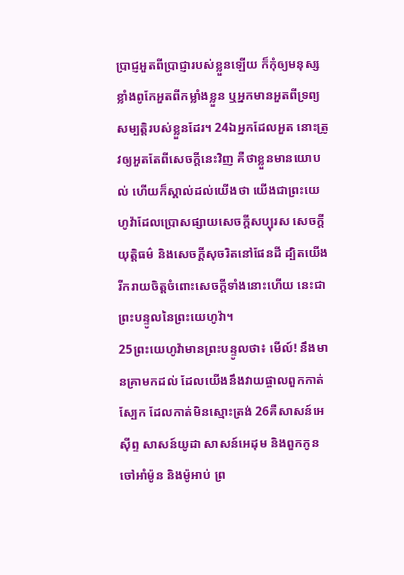ប្រាជ្ញអួតពីប្រាជ្ញារបស់ខ្លួនឡើយ ក៏កុំឲ្យមនុស្សខ្លាំងពូកែអួតពីកម្លាំងខ្លួន ឬអ្នកមានអួតពីទ្រព្យសម្បត្តិរបស់ខ្លួនដែរ។ 24ឯអ្នកដែលអួត នោះត្រូវឲ្យអួតតែពីសេចក្ដីនេះវិញ គឺថាខ្លួនមានយោបល់ ហើយក៏ស្គាល់ដល់យើងថា យើងជាព្រះយេហូវ៉ាដែលប្រោសផ្សាយសេចក្ដីសប្បុរស សេចក្ដីយុត្តិធម៌ និងសេចក្ដីសុចរិតនៅផែនដី ដ្បិតយើងរីករាយចិត្តចំពោះសេចក្ដីទាំងនោះហើយ នេះជាព្រះបន្ទូលនៃព្រះយេហូវ៉ា។
25ព្រះយេហូវ៉ាមានព្រះបន្ទូលថា៖ មើល៍! នឹងមានគ្រាមកដល់ ដែលយើងនឹងវាយផ្ចាលពួកកាត់ស្បែក ដែលកាត់មិនស្មោះត្រង់ 26គឺសាសន៍អេស៊ីព្ទ សាសន៍យូដា សាសន៍អេដុម និងពួកកូនចៅអាំម៉ូន និងម៉ូអាប់ ព្រ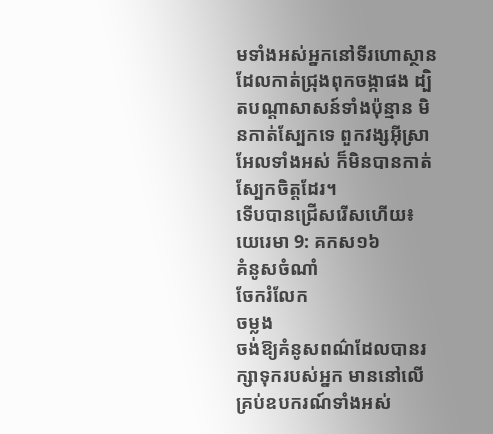មទាំងអស់អ្នកនៅទីរហោស្ថាន ដែលកាត់ជ្រុងពុកចង្កាផង ដ្បិតបណ្ដាសាសន៍ទាំងប៉ុន្មាន មិនកាត់ស្បែកទេ ពួកវង្សអ៊ីស្រាអែលទាំងអស់ ក៏មិនបានកាត់ស្បែកចិត្តដែរ។
ទើបបានជ្រើសរើសហើយ៖
យេរេមា 9: គកស១៦
គំនូសចំណាំ
ចែករំលែក
ចម្លង
ចង់ឱ្យគំនូសពណ៌ដែលបានរក្សាទុករបស់អ្នក មាននៅលើគ្រប់ឧបករណ៍ទាំងអស់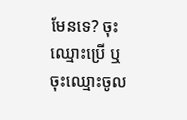មែនទេ? ចុះឈ្មោះប្រើ ឬចុះឈ្មោះចូល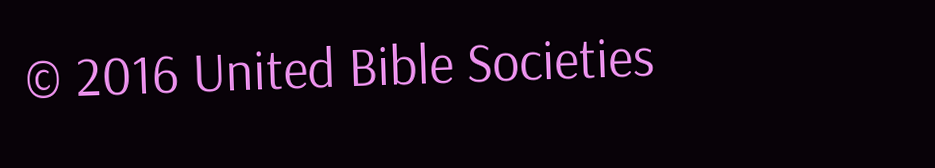© 2016 United Bible Societies